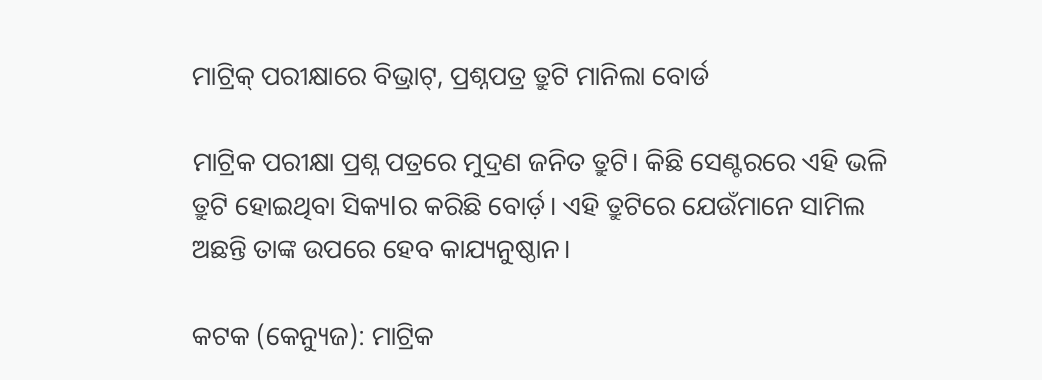ମାଟ୍ରିକ୍ ପରୀକ୍ଷାରେ ବିଭ୍ରାଟ୍, ପ୍ରଶ୍ନପତ୍ର ତ୍ରୁଟି ମାନିଲା ବୋର୍ଡ

ମାଟ୍ରିକ ପରୀକ୍ଷା ପ୍ରଶ୍ନ ପତ୍ରରେ ମୁଦ୍ରଣ ଜନିତ ତ୍ରୁଟି। କିଛି ସେଣ୍ଟରରେ ଏହି ଭଳି ତ୍ରୁଟି ହୋଇଥିବା ସିକ୍ୟlର କରିଛି ବୋର୍ଡ଼। ଏହି ତ୍ରୁଟିରେ ଯେଉଁମାନେ ସାମିଲ ଅଛନ୍ତି ତାଙ୍କ ଉପରେ ହେବ କାଯ୍ୟନୁଷ୍ଠାନ।

କଟକ (କେନ୍ୟୁଜ): ମାଟ୍ରିକ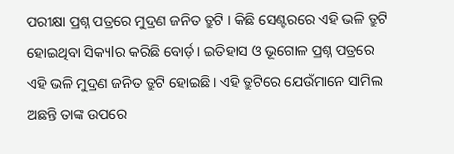ପରୀକ୍ଷା ପ୍ରଶ୍ନ ପତ୍ରରେ ମୁଦ୍ରଣ ଜନିତ ତ୍ରୁଟି । କିଛି ସେଣ୍ଟରରେ ଏହି ଭଳି ତ୍ରୁଟି ହୋଇଥିବା ସିକ୍ୟlର କରିଛି ବୋର୍ଡ଼। ଇତିହାସ ଓ ଭୂଗୋଳ ପ୍ରଶ୍ନ ପତ୍ରରେ ଏହି ଭଳି ମୁଦ୍ରଣ ଜନିତ ତ୍ରୁଟି ହୋଇଛି। ଏହି ତ୍ରୁଟିରେ ଯେଉଁମାନେ ସାମିଲ ଅଛନ୍ତି ତାଙ୍କ ଉପରେ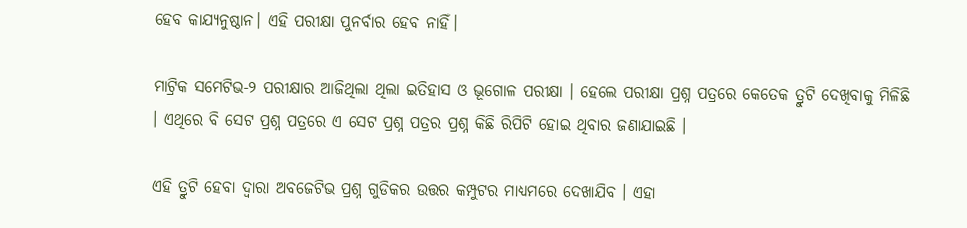ହେବ କାଯ୍ୟନୁଷ୍ଠାନ। ଏହି ପରୀକ୍ଷା ପୁନର୍ବାର ହେବ ନାହିଁ।

ମାଟ୍ରିକ ସମେଟିଭ-୨ ପରୀକ୍ଷାର ଆଜିଥିଲା ଥିଲା ଇତିହାସ ଓ ଭୂଗୋଳ ପରୀକ୍ଷା । ହେଲେ ପରୀକ୍ଷା ପ୍ରଶ୍ନ ପତ୍ରରେ କେତେକ ତ୍ରୁଟି ଦେଖିବାକୁ ମିଳିଛି । ଏଥିରେ ବି ସେଟ ପ୍ରଶ୍ନ ପତ୍ରରେ ଏ ସେଟ ପ୍ରଶ୍ନ ପତ୍ରର ପ୍ରଶ୍ନ କିଛି ରିପିଟି ହୋଇ ଥିବାର ଜଣାଯାଇଛି ।

ଏହି ତ୍ରୁଟି ହେବା ଦ୍ୱାରା ଅବଜେଟିଭ ପ୍ରଶ୍ନ ଗୁଡିକର ଉତ୍ତର କମ୍ପୁଟର ମାଧ୍ୟମରେ ଦେଖାଯିବ । ଏହା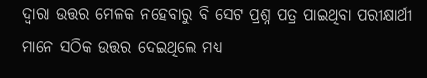ଦ୍ୱାରା ଉତ୍ତର ମେଳକ ନହେବାରୁ ବି ସେଟ ପ୍ରଶ୍ନ ପତ୍ର ପାଇଥିବା ପରୀକ୍ଷାର୍ଥୀ ମାନେ ସଠିକ ଉତ୍ତର ଦେଇଥିଲେ ମଧ୍ୟ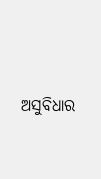ଅସୁବିଧାର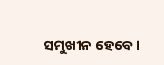ସମୁଖୀନ ହେବେ ।